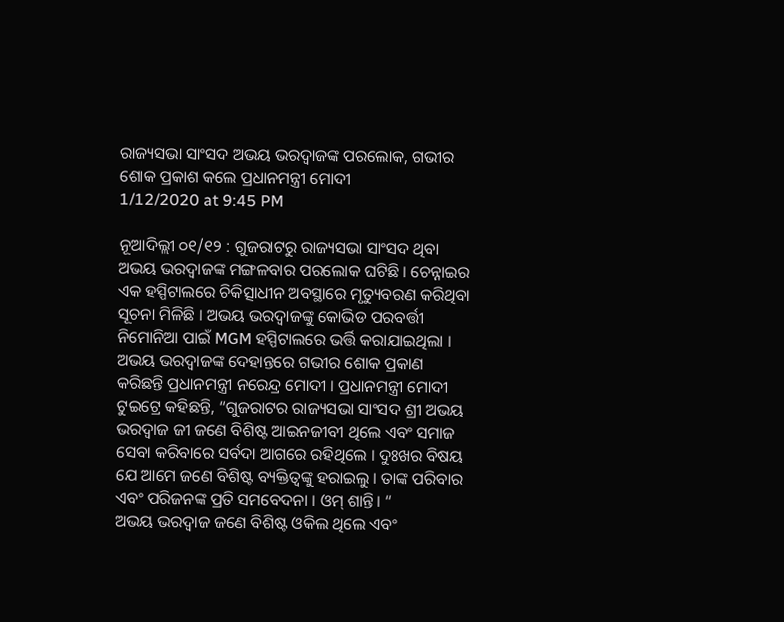ରାଜ୍ୟସଭା ସାଂସଦ ଅଭୟ ଭରଦ୍ବାଜଙ୍କ ପରଲୋକ, ଗଭୀର ଶୋକ ପ୍ରକାଶ କଲେ ପ୍ରଧାନମନ୍ତ୍ରୀ ମୋଦୀ
1/12/2020 at 9:45 PM

ନୂଆଦିଲ୍ଲୀ ୦୧/୧୨ : ଗୁଜରାଟରୁ ରାଜ୍ୟସଭା ସାଂସଦ ଥିବା ଅଭୟ ଭରଦ୍ବାଜଙ୍କ ମଙ୍ଗଳବାର ପରଲୋକ ଘଟିଛି । ଚେନ୍ନାଇର ଏକ ହସ୍ପିଟାଲରେ ଚିକିତ୍ସାଧୀନ ଅବସ୍ଥାରେ ମୃତ୍ୟୁବରଣ କରିଥିବା ସୂଚନା ମିଳିଛି । ଅଭୟ ଭରଦ୍ୱାଜଙ୍କୁ କୋଭିଡ ପରବର୍ତ୍ତୀ ନିମୋନିଆ ପାଇଁ MGM ହସ୍ପିଟାଲରେ ଭର୍ତ୍ତି କରାଯାଇଥିଲା ।
ଅଭୟ ଭରଦ୍ୱାଜଙ୍କ ଦେହାନ୍ତରେ ଗଭୀର ଶୋକ ପ୍ରକାଣ କରିଛନ୍ତି ପ୍ରଧାନମନ୍ତ୍ରୀ ନରେନ୍ଦ୍ର ମୋଦୀ । ପ୍ରଧାନମନ୍ତ୍ରୀ ମୋଦୀ ଟୁଇଟ୍ରେ କହିଛନ୍ତି, “ଗୁଜରାଟର ରାଜ୍ୟସଭା ସାଂସଦ ଶ୍ରୀ ଅଭୟ ଭରଦ୍ୱାଜ ଜୀ ଜଣେ ବିଶିଷ୍ଟ ଆଇନଜୀବୀ ଥିଲେ ଏବଂ ସମାଜ ସେବା କରିବାରେ ସର୍ବଦା ଆଗରେ ରହିଥିଲେ । ଦୁଃଖର ବିଷୟ ଯେ ଆମେ ଜଣେ ବିଶିଷ୍ଟ ବ୍ୟକ୍ତିତ୍ବଙ୍କୁ ହରାଇଲୁ । ତାଙ୍କ ପରିବାର ଏବଂ ପରିଜନଙ୍କ ପ୍ରତି ସମବେଦନା । ଓମ୍ ଶାନ୍ତି। “
ଅଭୟ ଭରଦ୍ୱାଜ ଜଣେ ବିଶିଷ୍ଟ ଓକିଲ ଥିଲେ ଏବଂ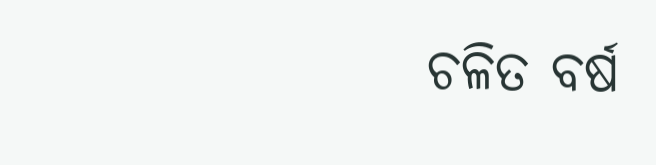ଚଳିତ ବର୍ଷ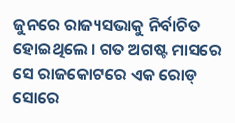ଜୁନରେ ରାଜ୍ୟସଭାକୁ ନିର୍ବାଚିତ ହୋଇଥିଲେ । ଗତ ଅଗଷ୍ଟ ମାସରେ ସେ ରାଜକୋଟରେ ଏକ ରୋଡ୍ ସୋରେ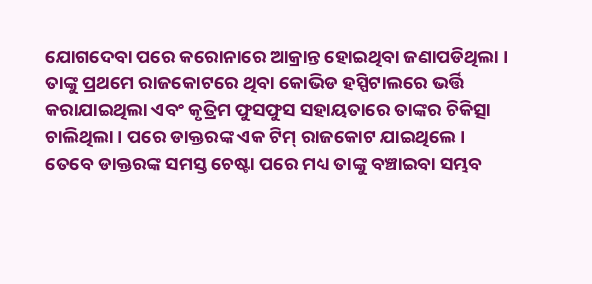ଯୋଗଦେବା ପରେ କରୋନାରେ ଆକ୍ରାନ୍ତ ହୋଇଥିବା ଜଣାପଡିଥିଲା । ତାଙ୍କୁ ପ୍ରଥମେ ରାଜକୋଟରେ ଥିବା କୋଭିଡ ହସ୍ପିଟାଲରେ ଭର୍ତ୍ତି କରାଯାଇଥିଲା ଏବଂ କୃତ୍ରିମ ଫୁସଫୁସ ସହାୟତାରେ ତାଙ୍କର ଚିକିତ୍ସା ଚାଲିଥିଲା । ପରେ ଡାକ୍ତରଙ୍କ ଏକ ଟିମ୍ ରାଜକୋଟ ଯାଇଥିଲେ । ତେବେ ଡାକ୍ତରଙ୍କ ସମସ୍ତ ଚେଷ୍ଟା ପରେ ମଧ୍ୟ ତାଙ୍କୁ ବଞ୍ଚାଇବା ସମ୍ଭବ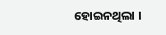ହୋଇନଥିଲା ।